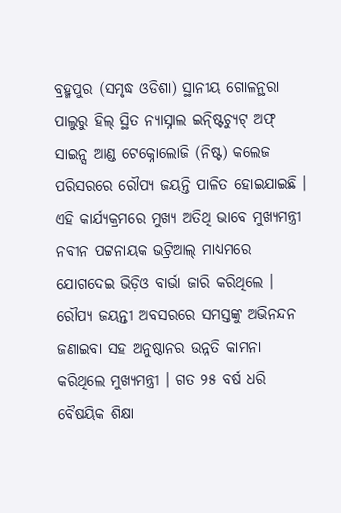ବ୍ରହ୍ମପୁର (ସମୃଦ୍ଧ ଓଡିଶା) ସ୍ଥାନୀୟ ଗୋଳନ୍ଥରା ପାଲୁରୁ ହିଲ୍ ସ୍ଥିତ ନ୍ୟାସ୍ନାଲ ଇନ୍ଷ୍ଟିଚ୍ୟୁଟ୍ ଅଫ୍ ସାଇନ୍ସ ଆଣ୍ଡ ଟେକ୍ନୋଲୋଜି (ନିଷ୍ଟ) କଲେଜ ପରିସରରେ ରୌପ୍ୟ ଜୟନ୍ତି ପାଳିତ ହୋଇଯାଇଛି । ଏହି କାର୍ଯ୍ୟକ୍ରମରେ ମୁଖ୍ୟ ଅତିଥି ଭାବେ ମୁଖ୍ୟମନ୍ତ୍ରୀ ନବୀନ ପଟ୍ଟନାୟକ ଭଟ୍ରିଆଲ୍ ମାଧ୍ୟମରେ ଯୋଗଦେଇ ଭିଡ଼ିଓ ବାର୍ଭା ଜାରି କରିଥିଲେ । ରୌପ୍ୟ ଜୟନ୍ତୀ ଅବସରରେ ସମସ୍ତଙ୍କୁ ଅଭିନନ୍ଦନ ଜଣାଇବା ସହ ଅନୁଷ୍ଠାନର ଉନ୍ନତି କାମନା କରିଥିଲେ ମୁଖ୍ୟମନ୍ତ୍ରୀ । ଗତ ୨୫ ବର୍ଷ ଧରି ବୈଷୟିକ ଶିକ୍ଷା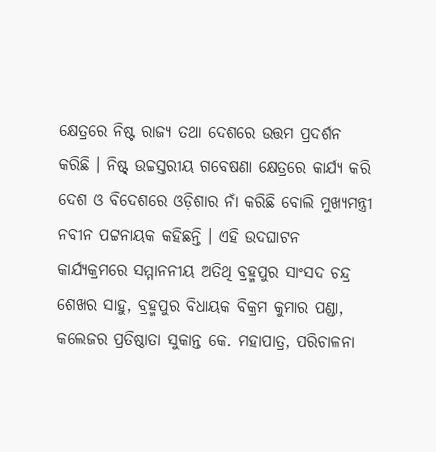କ୍ଷେତ୍ରରେ ନିଷ୍ଟ ରାଜ୍ୟ ତଥା ଦେଶରେ ଉତ୍ତମ ପ୍ରଦର୍ଶନ କରିଛି । ନିଷ୍ଟ୍ ଉଚ୍ଚସ୍ତରୀୟ ଗବେଷଣା କ୍ଷେତ୍ରରେ କାର୍ଯ୍ୟ କରି ଦେଶ ଓ ବିଦେଶରେ ଓଡ଼ିଶାର ନାଁ କରିଛି ବୋଲି ମୁଖ୍ୟମନ୍ତ୍ରୀ ନବୀନ ପଟ୍ଟନାୟକ କହିଛନ୍ତି । ଏହି ଉଦଘାଟନ କାର୍ଯ୍ୟକ୍ରମରେ ସମ୍ମାନନୀୟ ଅତିଥି ବ୍ରହ୍ମପୁର ସାଂସଦ ଚନ୍ଦ୍ର ଶେଖର ସାହୁ, ବ୍ରହ୍ମପୁର ବିଧାୟକ ବିକ୍ରମ କୁମାର ପଣ୍ଡା, କଲେଜର ପ୍ରତିଷ୍ଠାତା ସୁକାନ୍ତ କେ. ମହାପାତ୍ର, ପରିଚାଳନା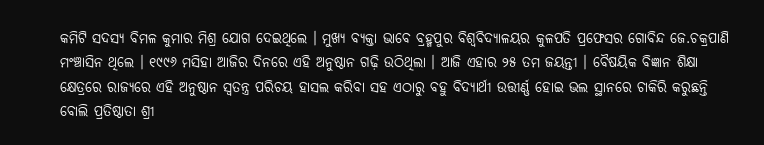କମିଟି ସଦସ୍ୟ ବିମଳ କୁମାର ମିଶ୍ର ଯୋଗ ଦେଇଥିଲେ । ମୁଖ୍ୟ ବ୍ୟକ୍ତା ଭାବେ ବ୍ରହ୍ମପୁର ବିଶ୍ୱବିଦ୍ୟାଳୟର କୁଳପତି ପ୍ରଫେସର ଗୋବିନ୍ଦ ଜେ.ଚକ୍ରପାଣି ମଂଞ୍ଚାସିନ ଥିଲେ । ୧୯୯୬ ମସିହା ଆଜିର ଦିନରେ ଏହି ଅନୁଷ୍ଠାନ ଗଢ଼ି ଉଠିଥିଲା । ଆଜି ଏହାର ୨୫ ତମ ଜୟନ୍ତୀ । ବୈଷୟିକ ବିଜ୍ଞାନ ଶିକ୍ଷା କ୍ଷେତ୍ରରେ ରାଜ୍ୟରେ ଏହି ଅନୁଷ୍ଠାନ ସ୍ଵତନ୍ତ୍ର ପରିଚୟ ହାସଲ କରିବା ସହ ଏଠାରୁ ବହୁ ବିଦ୍ୟାର୍ଥୀ ଉତ୍ତୀର୍ଣ୍ଣ ହୋଇ ଭଲ ସ୍ଥାନରେ ଚାକିରି କରୁଛନ୍ତି ବୋଲି ପ୍ରତିଷ୍ଠାତା ଶ୍ରୀ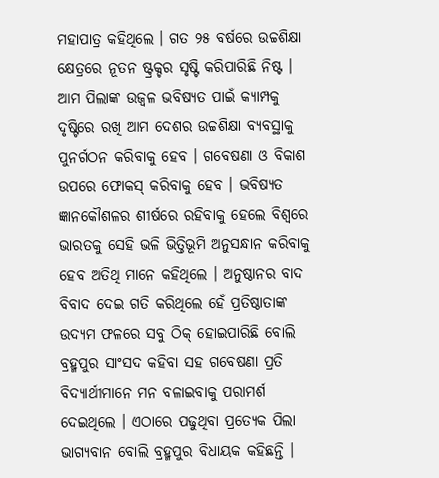ମହାପାତ୍ର କହିଥିଲେ । ଗତ ୨୫ ବର୍ଷରେ ଉଚ୍ଚଶିକ୍ଷା କ୍ଷେତ୍ରରେ ନୂତନ ଷ୍ଟ୍ରକ୍ଚର ସୃଷ୍ଟି କରିପାରିଛି ନିଷ୍ଟ । ଆମ ପିଲାଙ୍କ ଉଜ୍ୱଳ ଭବିଷ୍ୟତ ପାଇଁ କ୍ୟାମ୍ପକୁ ଦୃଷ୍ଟିରେ ରଖି ଆମ ଦେଶର ଉଚ୍ଚଶିକ୍ଷା ବ୍ୟବସ୍ଥାକୁ ପୁନର୍ଗଠନ କରିବାକୁ ହେବ । ଗବେଷଣା ଓ ବିକାଶ ଉପରେ ଫୋକସ୍ କରିବାକୁ ହେବ । ଭବିଷ୍ୟତ ଜ୍ଞାନକୌଶଳର ଶୀର୍ଷରେ ରହିବାକୁ ହେଲେ ବିଶ୍ୱରେ ଭାରତକୁ ସେହି ଭଳି ଭିତ୍ତିଭୂମି ଅନୁସନ୍ଧାନ କରିବାକୁ ହେବ ଅତିଥି ମାନେ କହିଥିଲେ । ଅନୁଷ୍ଠାନର ବାଦ ବିବାଦ ଦେଇ ଗତି କରିଥିଲେ ହେଁ ପ୍ରତିଷ୍ଠାତାଙ୍କ ଉଦ୍ୟମ ଫଳରେ ସବୁ ଠିକ୍ ହୋଇପାରିଛି ବୋଲି ବ୍ରହ୍ମପୁର ସାଂସଦ କହିବା ସହ ଗବେଷଣା ପ୍ରତି ବିଦ୍ୟାର୍ଥୀମାନେ ମନ ବଳାଇବାକୁ ପରାମର୍ଶ ଦେଇଥିଲେ । ଏଠାରେ ପଢୁଥିବା ପ୍ରତ୍ୟେକ ପିଲା ଭାଗ୍ୟବାନ ବୋଲି ବ୍ରହ୍ମପୁର ବିଧାୟକ କହିଛନ୍ତି ।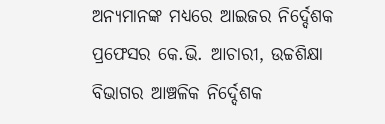ଅନ୍ୟମାନଙ୍କ ମଧ୍ୟରେ ଆଇଜର ନିର୍ଦ୍ଦେଶକ ପ୍ରଫେସର କେ.ଭି. ଆଚାରୀ, ଉଚ୍ଚଶିକ୍ଷା ବିଭାଗର ଆଞ୍ଚଳିକ ନିର୍ଦ୍ଦେଶକ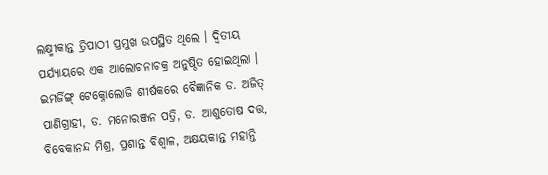ଲକ୍ଷ୍ମୀକାନ୍ତ ତ୍ରିପାଠୀ ପ୍ରମୁଖ ଉପସ୍ଥିତ ଥିଲେ । ଦ୍ବିତୀୟ ପର୍ଯ୍ୟାୟରେ ଏକ ଆଲୋଚନାଚକ୍ର ଅନୁଷ୍ଠିତ ହୋଇଥିଲା । ଇମର୍ଜିଙ୍ଗ୍ ଟେକ୍ନୋଲୋଜି ଶୀର୍ଷକରେ ବୈଜ୍ଞାନିକ ଡ. ଅଜିତ୍ ପାଣିଗ୍ରାହୀ, ଡ. ମନୋରଞ୍ଜନ ପତ୍ରି, ଡ. ଆଶୁତୋଷ ଦତ୍ତ, ବିବେକାନନ୍ଦ ମିଶ୍ର, ପ୍ରଶାନ୍ତ ବିଶ୍ବାଳ, ଅକ୍ଷୟକାନ୍ତ ମହାନ୍ତି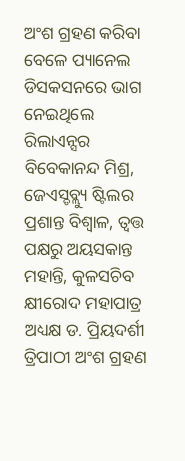ଅଂଶ ଗ୍ରହଣ କରିବା ବେଳେ ପ୍ୟାନେଲ ଡିସକସନରେ ଭାଗ ନେଇଥିଲେ ରିଲାଏନ୍ସର ବିବେକାନନ୍ଦ ମିଶ୍ର, ଜେଏସ୍ଡବ୍ଲ୍ୟୁ ଷ୍ଟିଲର ପ୍ରଶାନ୍ତ ବିଶ୍ୱାଳ, ତ୍ବତ୍ତ ପକ୍ଷରୁ ଅୟସକାନ୍ତ ମହାନ୍ତି, କୁଳସଚିବ କ୍ଷୀରୋଦ ମହାପାତ୍ର ଅଧ୍ୟକ୍ଷ ଡ. ପ୍ରିୟଦର୍ଶୀ ତ୍ରିପାଠୀ ଅଂଶ ଗ୍ରହଣ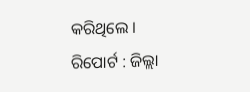କରିଥିଲେ ।
ରିପୋର୍ଟ : ଜିଲ୍ଲା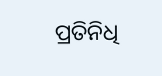ପ୍ରତିନିଧି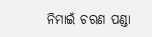ନିମାଇଁ ଚରଣ ପଣ୍ଡା